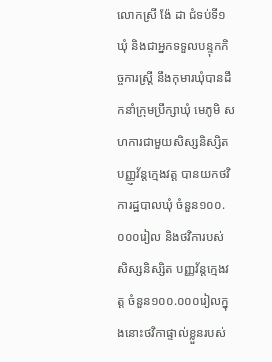លោកស្រី ង៉ែ ដា ជំទប់ទី១ឃុំ និងជាអ្នកទទួលបន្ទុកកិច្ចការស្រ្តី នឹងកុមារឃុំបានដឹកនាំក្រុមប្រឹក្សាឃុំ មេភូមិ សហការជាមួយសិស្សនិស្សិត បញ្ញ្ញវ័ន្តក្មេងវត្ត បានយកថវិការដ្ឋបាលឃុំ ចំនួន១០០.០០០រៀល និងថវិការបស់សិស្សនិស្សិត បញ្ញវ័ន្តក្មេងវត្ត ចំនួន១០០.០០០រៀលក្នុងនោះថវិកាផ្ទាល់ខ្លួនរបស់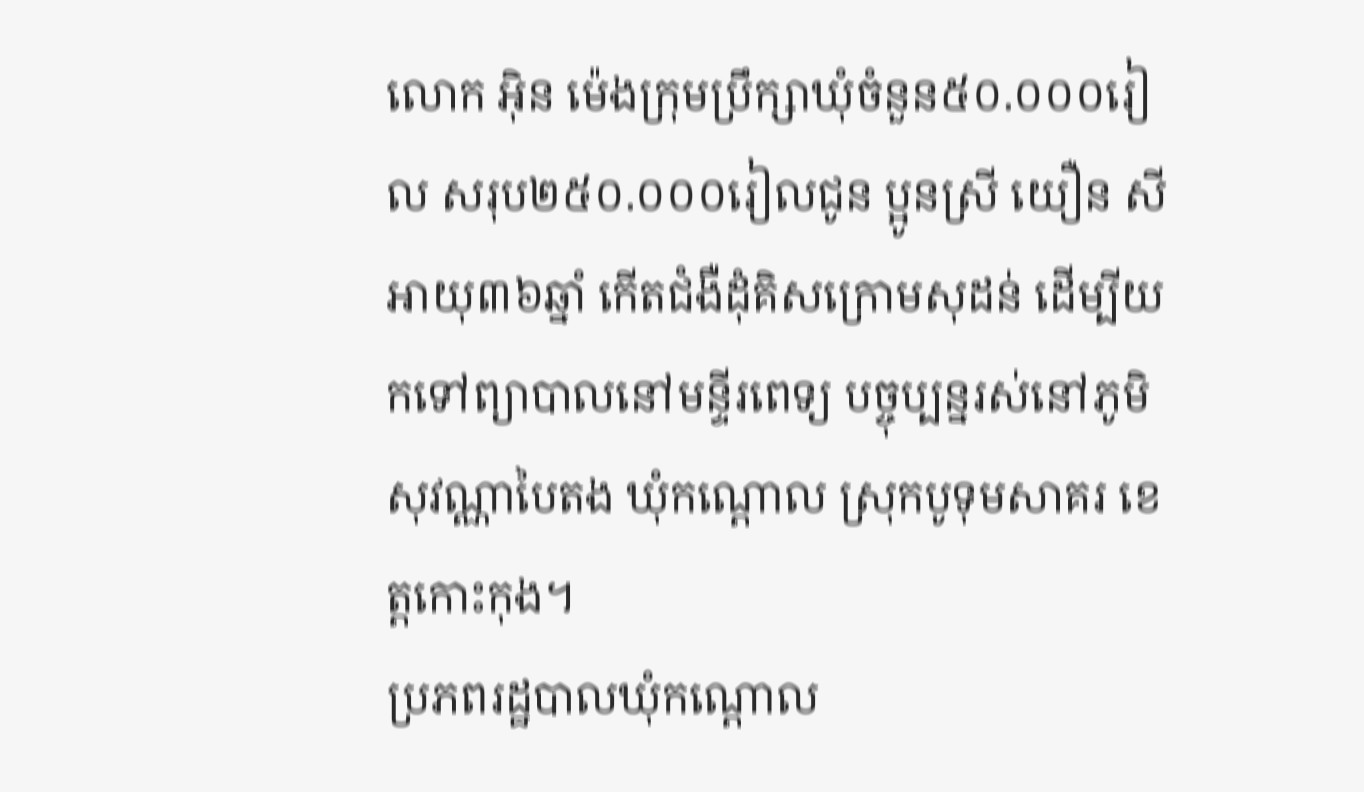លោក អុិន ម៉េងក្រុមប្រឹក្សាឃុំចំនួន៥០.០០០រៀល សរុប២៥០.០០០រៀលជូន ប្អូនស្រី យឿន សី អាយុ៣៦ឆ្នាំ កើតជំងឺដុំគិសក្រោមសុដន់ ដើម្បីយកទៅព្យាបាលនៅមន្ទីរពេទ្យ បច្ចុប្បន្នរស់នៅភូមិ សុវណ្ណាបៃតង ឃុំកណ្តោល ស្រុកបូទុមសាគរ ខេត្តកោះកុង។
ប្រភពរដ្ឋបាលឃុំកណ្ដោល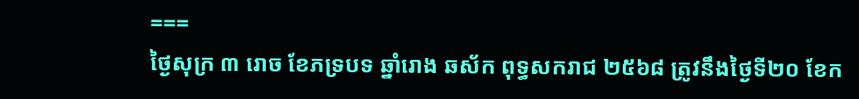===
ថ្ងៃសុក្រ ៣ រោច ខែភទ្របទ ឆ្នាំរោង ឆស័ក ពុទ្ធសករាជ ២៥៦៨ ត្រូវនឹងថ្ងៃទី២០ ខែក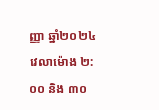ញ្ញា ឆ្នាំ២០២៤ វេលាម៉ោង ២:០០ និង ៣០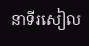នាទីរសៀល